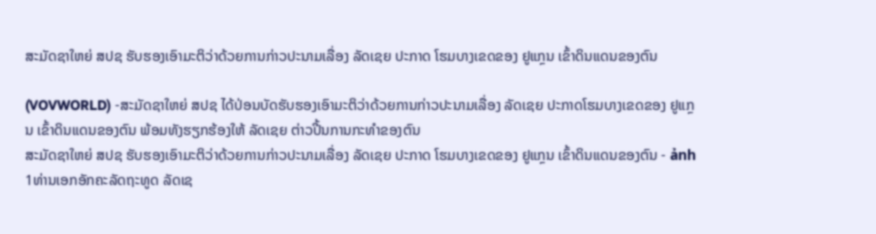ສະມັດຊາໃຫຍ່ ສປຊ ຮັບຮອງເອົາມະຕິວ່າດ້ວຍການກ່າວປະນາມເລື່ອງ ລັດເຊຍ ປະກາດ ໂຮມບາງເຂດຂອງ ຢູແກຼນ ເຂົ້າດິນແດນຂອງຕົນ

(VOVWORLD) -ສະມັດຊາໃຫຍ່ ສປຊ ໄດ້ປ່ອນບັດຮັບຮອງເອົາມະຕິວ່າດ້ວຍການກ່າວປະນາມເລື່ອງ ລັດເຊຍ ປະກາດໂຮມບາງເຂດຂອງ ຢູແກຼນ ເຂົ້າດິນແດນຂອງຕົນ ພ້ອມທັງຮຽກຮ້ອງໃຫ້ ລັດເຊຍ ຕ່າວປີ້ນການກະທຳຂອງຕົນ
ສະມັດຊາໃຫຍ່ ສປຊ ຮັບຮອງເອົາມະຕິວ່າດ້ວຍການກ່າວປະນາມເລື່ອງ ລັດເຊຍ ປະກາດ ໂຮມບາງເຂດຂອງ ຢູແກຼນ ເຂົ້າດິນແດນຂອງຕົນ - ảnh 1ທ່ານເອກອັກຄະລັດຖະທູດ ລັດເຊ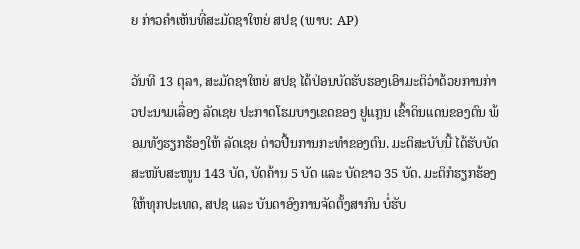ຍ ກ່າວຄຳເຫັນທີ່ສະມັດຊາໃຫຍ່ ສປຊ (ພາບ: AP)

ວັນທີ 13 ຕຸລາ, ສະມັດຊາໃຫຍ່ ສປຊ ໄດ້ປ່ອນບັດຮັບຮອງເອົາມະຕິວ່າດ້ວຍການກ່າວປະນາມເລື່ອງ ລັດເຊຍ ປະກາດໂຮມບາງເຂດຂອງ ຢູແກຼນ ເຂົ້າດິນແດນຂອງຕົນ ພ້ອມທັງຮຽກຮ້ອງໃຫ້ ລັດເຊຍ ຕ່າວປີ້ນການກະທຳຂອງຕົນ. ມະຕິສະບັບນີ້ ໄດ້ຮັບບັດສະໜັບສະໜູນ 143 ບັດ, ບັດຄ້ານ 5 ບັດ ແລະ ບັດຂາວ 35 ບັດ. ມະຕິກໍຮຽກຮ້ອງໃຫ້ທຸກປະເທດ, ສປຊ ແລະ ບັນດາອົງການຈັດຕັ້ງສາກົນ ບໍ່ຮັບ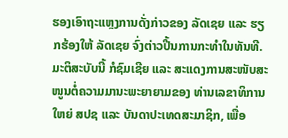ຮອງເອົາຖະແຫຼງການດັ່ງກ່າວຂອງ ລັດເຊຍ ແລະ ຮຽກຮ້ອງໃຫ້ ລັດເຊຍ ຈົ່ງຕ່າວປີ້ນການກະທຳໃນທັນທີ. ມະຕິສະບັບນີ້ ກໍຊົມເຊີຍ ແລະ ສະແດງການສະໜັບສະໜູນຕໍ່ຄວາມມານະພະຍາຍາມຂອງ ທ່ານເລຂາທິການໃຫຍ່ ສປຊ ແລະ ບັນດາປະເທດສະມາຊິກ, ເພື່ອ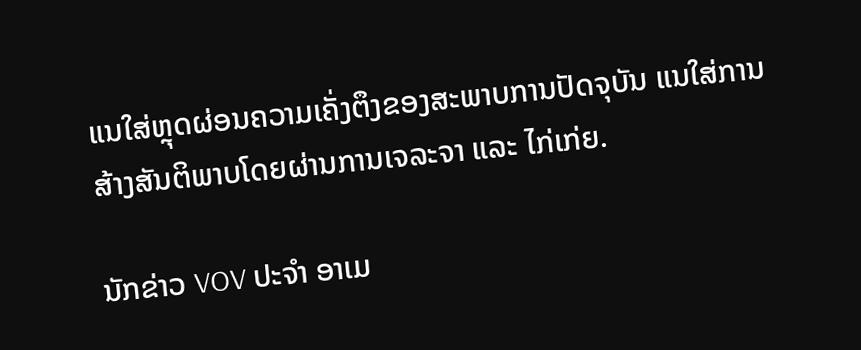ແນໃສ່ຫຼຸດຜ່ອນຄວາມເຄັ່ງຕຶງຂອງສະພາບການປັດຈຸບັນ ແນໃສ່ການສ້າງສັນຕິພາບໂດຍຜ່ານການເຈລະຈາ ແລະ ໄກ່ເກ່ຍ.

ນັກຂ່າວ VOV ປະຈຳ ອາເມ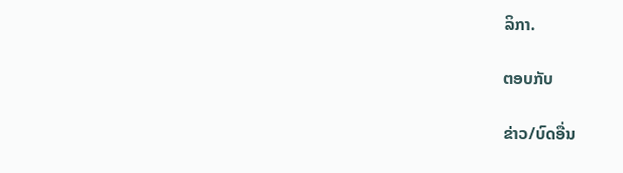ລິກາ.

ຕອບກັບ

ຂ່າວ/ບົດອື່ນ